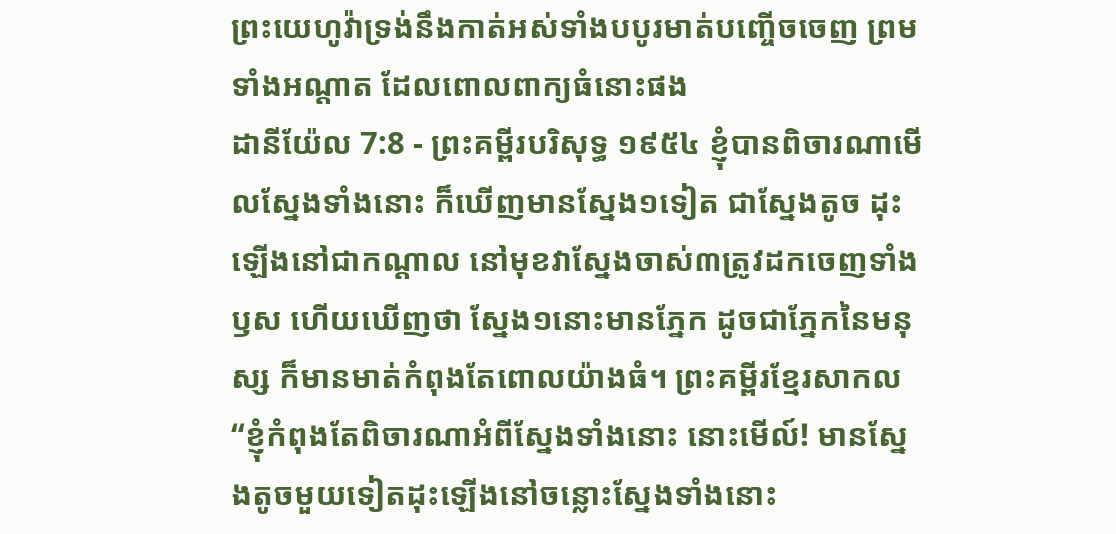ព្រះយេហូវ៉ាទ្រង់នឹងកាត់អស់ទាំងបបូរមាត់បញ្ចើចចេញ ព្រមទាំងអណ្តាត ដែលពោលពាក្យធំនោះផង
ដានីយ៉ែល 7:8 - ព្រះគម្ពីរបរិសុទ្ធ ១៩៥៤ ខ្ញុំបានពិចារណាមើលស្នែងទាំងនោះ ក៏ឃើញមានស្នែង១ទៀត ជាស្នែងតូច ដុះឡើងនៅជាកណ្តាល នៅមុខវាស្នែងចាស់៣ត្រូវដកចេញទាំងឫស ហើយឃើញថា ស្នែង១នោះមានភ្នែក ដូចជាភ្នែកនៃមនុស្ស ក៏មានមាត់កំពុងតែពោលយ៉ាងធំ។ ព្រះគម្ពីរខ្មែរសាកល “ខ្ញុំកំពុងតែពិចារណាអំពីស្នែងទាំងនោះ នោះមើល៍! មានស្នែងតូចមួយទៀតដុះឡើងនៅចន្លោះស្នែងទាំងនោះ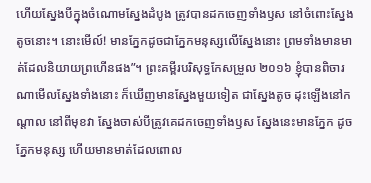ហើយស្នែងបីក្នុងចំណោមស្នែងដំបូង ត្រូវបានដកចេញទាំងឫស នៅចំពោះស្នែងតូចនោះ។ នោះមើល៍! មានភ្នែកដូចជាភ្នែកមនុស្សលើស្នែងនោះ ព្រមទាំងមានមាត់ដែលនិយាយព្រហើនផង”។ ព្រះគម្ពីរបរិសុទ្ធកែសម្រួល ២០១៦ ខ្ញុំបានពិចារណាមើលស្នែងទាំងនោះ ក៏ឃើញមានស្នែងមួយទៀត ជាស្នែងតូច ដុះឡើងនៅកណ្ដាល នៅពីមុខវា ស្នែងចាស់បីត្រូវគេដកចេញទាំងឫស ស្នែងនេះមានភ្នែក ដូចភ្នែកមនុស្ស ហើយមានមាត់ដែលពោល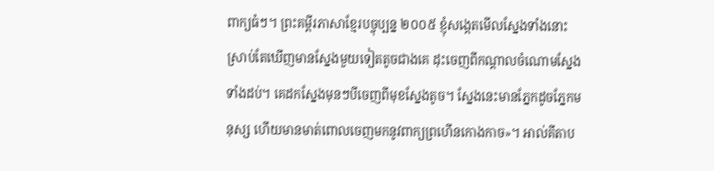ពាក្យធំៗ។ ព្រះគម្ពីរភាសាខ្មែរបច្ចុប្បន្ន ២០០៥ ខ្ញុំសង្កេតមើលស្នែងទាំងនោះ ស្រាប់តែឃើញមានស្នែងមួយទៀតតូចជាងគេ ដុះចេញពីកណ្ដាលចំណោមស្នែងទាំងដប់។ គេដកស្នែងមុនៗបីចេញពីមុខស្នែងតូច។ ស្នែងនេះមានភ្នែកដូចភ្នែកមនុស្ស ហើយមានមាត់ពោលចេញមកនូវពាក្យព្រហើនកោងកាច»។ អាល់គីតាប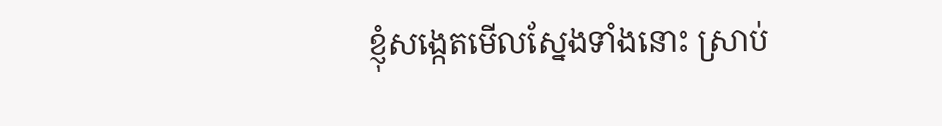ខ្ញុំសង្កេតមើលស្នែងទាំងនោះ ស្រាប់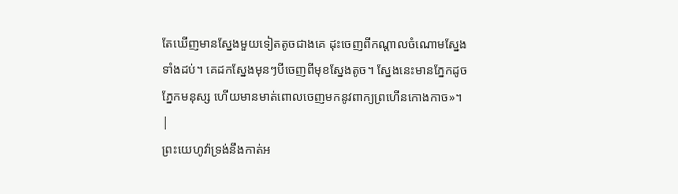តែឃើញមានស្នែងមួយទៀតតូចជាងគេ ដុះចេញពីកណ្ដាលចំណោមស្នែងទាំងដប់។ គេដកស្នែងមុនៗបីចេញពីមុខស្នែងតូច។ ស្នែងនេះមានភ្នែកដូចភ្នែកមនុស្ស ហើយមានមាត់ពោលចេញមកនូវពាក្យព្រហើនកោងកាច»។ |
ព្រះយេហូវ៉ាទ្រង់នឹងកាត់អ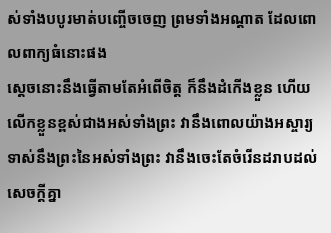ស់ទាំងបបូរមាត់បញ្ចើចចេញ ព្រមទាំងអណ្តាត ដែលពោលពាក្យធំនោះផង
ស្តេចនោះនឹងធ្វើតាមតែអំពើចិត្ត ក៏នឹងដំកើងខ្លួន ហើយលើកខ្លួនខ្ពស់ជាងអស់ទាំងព្រះ វានឹងពោលយ៉ាងអស្ចារ្យ ទាស់នឹងព្រះនៃអស់ទាំងព្រះ វានឹងចេះតែចំរើនដរាបដល់សេចក្ដីគ្នា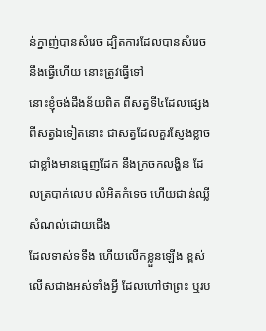ន់ក្នាញ់បានសំរេច ដ្បិតការដែលបានសំរេចនឹងធ្វើហើយ នោះត្រូវធ្វើទៅ
នោះខ្ញុំចង់ដឹងន័យពិត ពីសត្វទី៤ដែលផ្សេងពីសត្វឯទៀតនោះ ជាសត្វដែលគួរស្ញែងខ្លាចជាខ្លាំងមានធ្មេញដែក នឹងក្រចកលង្ហិន ដែលត្របាក់លេប លំអិតកំទេច ហើយជាន់ឈ្លីសំណល់ដោយជើង
ដែលទាស់ទទឹង ហើយលើកខ្លួនឡើង ខ្ពស់លើសជាងអស់ទាំងអ្វី ដែលហៅថាព្រះ ឬរប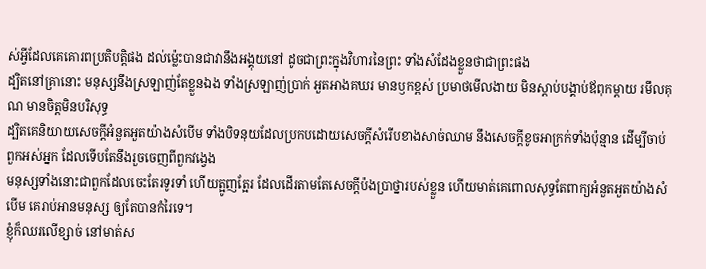ស់អ្វីដែលគេគោរពប្រតិបត្តិផង ដល់ម៉្លេះបានជាវានឹងអង្គុយនៅ ដូចជាព្រះក្នុងវិហារនៃព្រះ ទាំងសំដែងខ្លួនថាជាព្រះផង
ដ្បិតនៅគ្រានោះ មនុស្សនឹងស្រឡាញ់តែខ្លួនឯង ទាំងស្រឡាញ់ប្រាក់ អួតអាងគឃរ មានឫកខ្ពស់ ប្រមាថមើលងាយ មិនស្តាប់បង្គាប់ឪពុកម្តាយ រមឹលគុណ មានចិត្តមិនបរិសុទ្ធ
ដ្បិតគេនិយាយសេចក្ដីអំនួតអួតយ៉ាងសំបើម ទាំងបិទនុយដែលប្រកបដោយសេចក្ដីសំរើបខាងសាច់ឈាម នឹងសេចក្ដីខូចអាក្រក់ទាំងប៉ុន្មាន ដើម្បីចាប់ពួកអស់អ្នក ដែលទើបតែនឹងរួចចេញពីពួកវង្វេង
មនុស្សទាំងនោះជាពួកដែលចេះតែរទូរទាំ ហើយត្អូញត្អែរ ដែលដើរតាមតែសេចក្ដីប៉ងប្រាថ្នារបស់ខ្លួន ហើយមាត់គេពោលសុទ្ធតែពាក្យអំនួតអួតយ៉ាងសំបើម គេរាប់អានមនុស្ស ឲ្យតែបានកំរៃទេ។
ខ្ញុំក៏ឈរលើខ្សាច់ នៅមាត់ស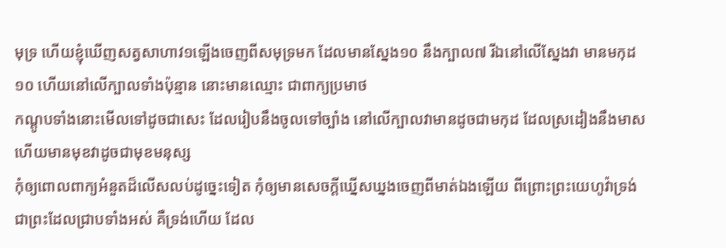មុទ្រ ហើយខ្ញុំឃើញសត្វសាហាវ១ឡើងចេញពីសមុទ្រមក ដែលមានស្នែង១០ នឹងក្បាល៧ រីឯនៅលើស្នែងវា មានមកុដ១០ ហើយនៅលើក្បាលទាំងប៉ុន្មាន នោះមានឈ្មោះ ជាពាក្យប្រមាថ
កណ្តូបទាំងនោះមើលទៅដូចជាសេះ ដែលរៀបនឹងចូលទៅច្បាំង នៅលើក្បាលវាមានដូចជាមកុដ ដែលស្រដៀងនឹងមាស ហើយមានមុខវាដូចជាមុខមនុស្ស
កុំឲ្យពោលពាក្យអំនួតដ៏លើសលប់ដូច្នេះទៀត កុំឲ្យមានសេចក្ដីឃ្នើសឃ្នងចេញពីមាត់ឯងឡើយ ពីព្រោះព្រះយេហូវ៉ាទ្រង់ជាព្រះដែលជ្រាបទាំងអស់ គឺទ្រង់ហើយ ដែល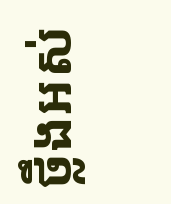ថ្លឹងអស់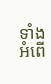ទាំងអំពើ